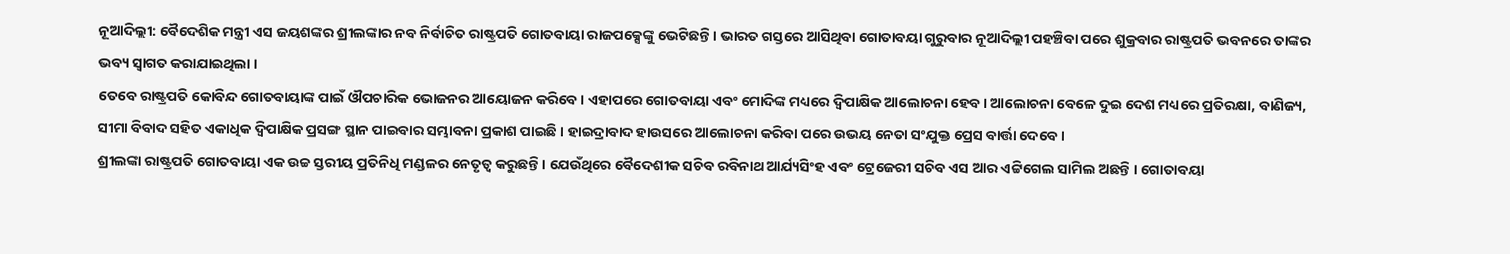ନୂଆଦିଲ୍ଲୀ: ବୈଦେଶିକ ମନ୍ତ୍ରୀ ଏସ ଜୟଶଙ୍କର ଶ୍ରୀଲଙ୍କାର ନବ ନିର୍ବାଚିତ ରାଷ୍ଟ୍ରପତି ଗୋତବାୟା ରାଜପକ୍ସେଙ୍କୁ ଭେଟିଛନ୍ତି । ଭାରତ ଗସ୍ତରେ ଆସିଥିବା ଗୋତାବୟା ଗୁରୁବାର ନୂଆଦିଲ୍ଲୀ ପହଞ୍ଚିବା ପରେ ଶୁକ୍ରବାର ରାଷ୍ଟ୍ରପତି ଭବନରେ ତାଙ୍କର ଭବ୍ୟ ସ୍ବାଗତ କରାଯାଇଥିଲା ।
ତେବେ ରାଷ୍ଟ୍ରପତି କୋବିନ୍ଦ ଗୋତବାୟାଙ୍କ ପାଇଁ ଔପଚାରିକ ଭୋଜନର ଆୟୋଜନ କରିବେ। ଏହାପରେ ଗୋତବାୟା ଏବଂ ମୋଦିଙ୍କ ମଧ୍ୟରେ ଦ୍ବିପାକ୍ଷିକ ଆଲୋଚନା ହେବ। ଆଲୋଚନା ବେଳେ ଦୁଇ ଦେଶ ମଧ୍ୟରେ ପ୍ରତିରକ୍ଷା, ବାଣିଜ୍ୟ, ସୀମା ବିବାଦ ସହିତ ଏକାଧିକ ଦ୍ବିପାକ୍ଷିକ ପ୍ରସଙ୍ଗ ସ୍ଥାନ ପାଇବାର ସମ୍ଭାବନା ପ୍ରକାଶ ପାଇଛି । ହାଇଦ୍ରାବାଦ ହାଉସରେ ଆଲୋଚନା କରିବା ପରେ ଉଭୟ ନେତା ସଂଯୁକ୍ତ ପ୍ରେସ ବାର୍ତ୍ତା ଦେବେ ।
ଶ୍ରୀଲଙ୍କା ରାଷ୍ଟ୍ରପତି ଗୋତବାୟା ଏକ ଉଚ୍ଚ ସ୍ତରୀୟ ପ୍ରତିନିଧି ମଣ୍ଡଳର ନେତୃତ୍ବ କରୁଛନ୍ତି । ଯେଉଁଥିରେ ବୈଦେଶୀକ ସଚିବ ରବିନାଥ ଆର୍ଯ୍ୟସିଂହ ଏବଂ ଟ୍ରେଜେରୀ ସଚିବ ଏସ ଆର ଏଟ୍ଟିଗେଲ ସାମିଲ ଅଛନ୍ତି । ଗୋତାବୟା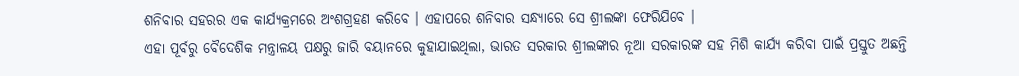ଶନିବାର ସହରର ଏକ କାର୍ଯ୍ୟକ୍ରମରେ ଅଂଶଗ୍ରହଣ କରିବେ । ଏହାପରେ ଶନିବାର ସନ୍ଧ୍ୟାରେ ସେ ଶ୍ରୀଲଙ୍କା ଫେରିଯିବେ ।
ଏହା ପୂର୍ବରୁ ବୈଦେଶିକ ମନ୍ତ୍ରାଳୟ ପକ୍ଷରୁ ଜାରି ବୟାନରେ କୁହାଯାଇଥିଲା, ଭାରତ ସରକାର ଶ୍ରୀଲଙ୍କାର ନୂଆ ସରକାରଙ୍କ ସହ ମିଶି କାର୍ଯ୍ୟ କରିବା ପାଇଁ ପ୍ରସ୍ତୁତ ଅଛନ୍ତି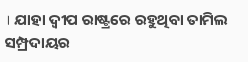। ଯାହା ଦ୍ବୀପ ରାଷ୍ଟ୍ରରେ ରହୁଥିବା ତାମିଲ ସମ୍ପ୍ରଦାୟର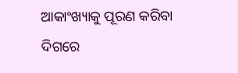ଆକାଂଖ୍ୟାକୁ ପୂରଣ କରିବା ଦିଗରେ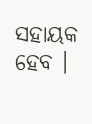ସହାୟକ ହେବ ।